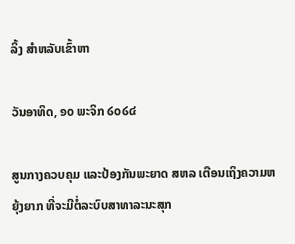ລິ້ງ ສຳຫລັບເຂົ້າຫາ

ວັນອາທິດ, ໑໐ ພະຈິກ ໒໐໒໔

ສູນກາງຄວບຄຸມ ແລະປ້ອງກັນພະຍາດ ສຫລ ເຕືອນເຖິງຄວາມຫຍຸ້ງຍາກ ທີ່ຈະມີຕໍ່ລະບົບສາທາລະນະສຸກ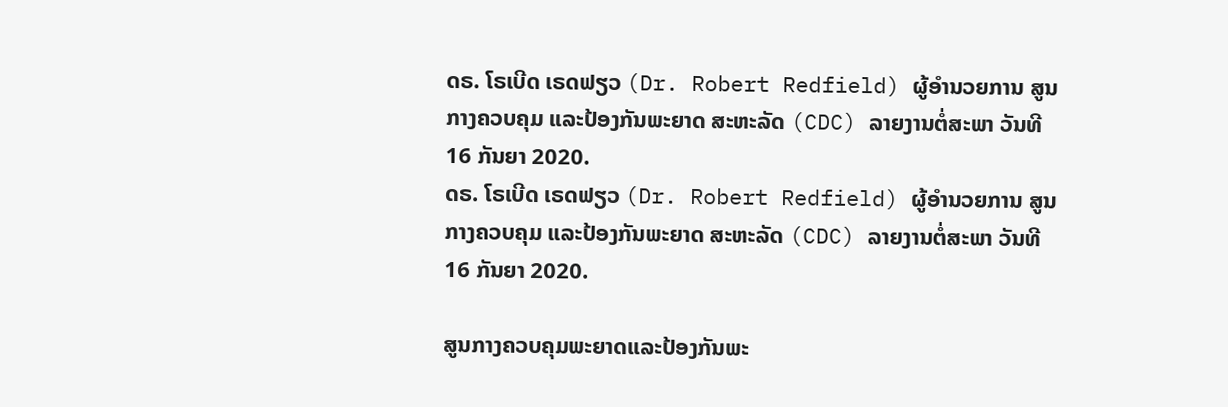ດຣ. ໂຣເບີດ ເຣດຟຽວ (Dr. Robert Redfield) ຜູ້ອຳນວຍການ ສູນກາງຄວບຄຸມ ແລະປ້ອງກັນພະຍາດ ສະຫະລັດ (CDC) ລາຍງານຕໍ່ສະພາ ວັນທີ 16 ກັນຍາ 2020.
ດຣ. ໂຣເບີດ ເຣດຟຽວ (Dr. Robert Redfield) ຜູ້ອຳນວຍການ ສູນກາງຄວບຄຸມ ແລະປ້ອງກັນພະຍາດ ສະຫະລັດ (CDC) ລາຍງານຕໍ່ສະພາ ວັນທີ 16 ກັນຍາ 2020.

ສູນກາງຄວບຄຸມພະຍາດແລະປ້ອງກັນພະ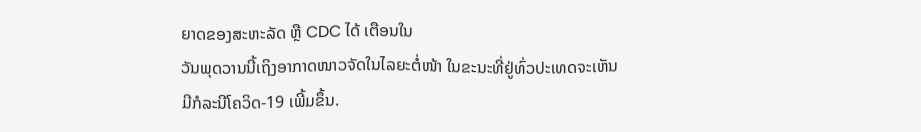ຍາດຂອງສະຫະລັດ ຫຼື CDC ໄດ້ ເຕືອນໃນ
ວັນພຸດວານນີ້ເຖິງອາກາດໜາວຈັດໃນໄລຍະຕໍ່ໜ້າ ໃນຂະນະທີ່ຢູ່ທົ່ວປະເທດຈະເຫັນ
ມີກໍລະນີໂຄວິດ-19 ເພີ້ມຂຶ້ນ.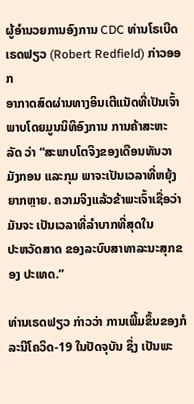ຜູ້ອຳນວຍການອົງການ CDC ທ່ານໂຣເບີດ ເຣດຟຽວ (Robert Redfield) ກ່າວອອກ
ອາກາດສົດຜ່ານທາງອິນເຕີແນັດທີ່ເປັນເຈົ້າພາບໂດຍມູນນິທິອົງການ ການຄ້າສະຫະ
ລັດ ວ່າ “ສະພາບໂຕຈິງຂອງເດືອນທັນວາ ມັງກອນ ແລະກຸມ ພາຈະເປັນເວລາທີ່ຫຍຸ້ງ
ຍາກຫຼາຍ. ຄວາມຈິງແລ້ວຂ້າພະເຈົ້າເຊື່ອວ່າ ມັນຈະ ເປັນເວລາທີ່ລໍາບາກທີ່ສຸດໃນ
ປະຫວັດສາດ ຂອງລະບົບສາທາລະນະສຸກຂອງ ປະເທດ.”

ທ່ານເຣດຟຽວ ກ່າວວ່າ ການເພີ້ມຂຶ້ນຂອງກໍລະນີໂຄວິດ-19 ໃນປັດຈຸບັນ ຊຶ່ງ ເປັນພະ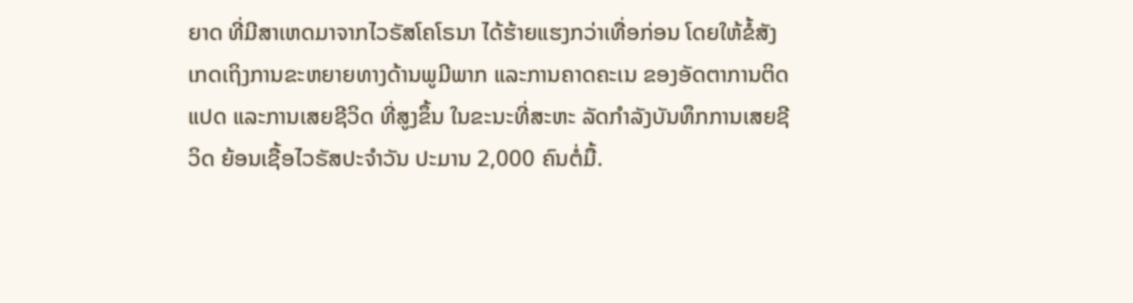ຍາດ ທີ່ມີສາເຫດມາຈາກໄວຣັສໂຄໂຣນາ ໄດ້ຮ້າຍແຮງກວ່າເທື່ອກ່ອນ ໂດຍໃຫ້ຂໍ້ສັງ
ເກດເຖິງການຂະຫຍາຍທາງດ້ານພູມີພາກ ແລະການຄາດຄະເນ ຂອງອັດຕາການຕິດ
ແປດ ແລະການເສຍຊີວິດ ທີ່ສູງຂຶ້ນ ໃນຂະນະທີ່ສະຫະ ລັດກຳລັງບັນທຶກການເສຍຊີ
ວິດ ຍ້ອນເຊື້ອໄວຣັສປະຈຳວັນ ປະມານ 2,000 ຄົນຕໍ່ມື້.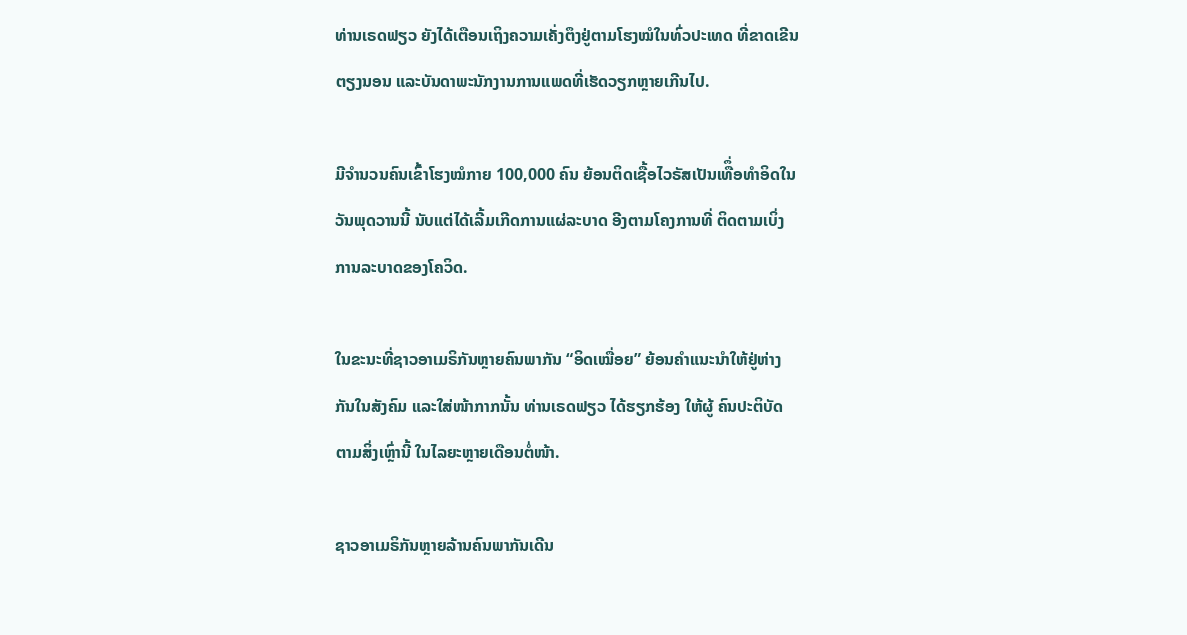ທ່ານເຣດຟຽວ ຍັງໄດ້ເຕືອນເຖິງຄວາມເຄັ່ງຕຶງຢູ່ຕາມໂຮງໝໍໃນທົ່ວປະເທດ ທີ່ຂາດເຂີນ
ຕຽງນອນ ແລະບັນດາພະນັກງານການແພດທີ່ເຮັດວຽກຫຼາຍເກີນໄປ.

ມີຈຳນວນຄົນເຂົ້າໂຮງໝໍກາຍ 100,000 ຄົນ ຍ້ອນຕິດເຊື້ອໄວຣັສເປັນເທືຶ່ອທຳອິດໃນ
ວັນພຸດວານນີ້ ນັບແຕ່ໄດ້ເລີ້ມເກີດການແຜ່ລະບາດ ອີງຕາມໂຄງການທີ່ ຕິດຕາມເບິ່ງ
ການລະບາດຂອງໂຄວິດ.

ໃນຂະນະທີ່ຊາວອາເມຣິກັນຫຼາຍຄົນພາກັນ “ອິດເໝື່ອຍ” ຍ້ອນຄຳແນະນຳໃຫ້ຢູ່ຫ່າງ
ກັນໃນສັງຄົມ ແລະໃສ່ໜ້າກາກນັ້ນ ທ່ານເຣດຟຽວ ໄດ້ຮຽກຮ້ອງ ໃຫ້ຜູ້ ຄົນປະຕິບັດ
ຕາມສິ່ງເຫຼົ່ານີ້ ໃນໄລຍະຫຼາຍເດືອນຕໍ່ໜ້າ.

ຊາວອາເມຣິກັນຫຼາຍລ້ານຄົນພາກັນເດີນ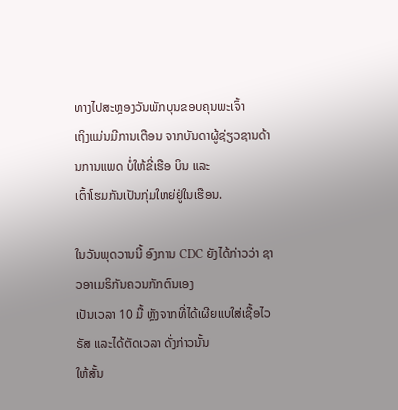ທາງໄປສະຫຼອງວັນພັກບຸນຂອບຄຸນພະເຈົ້າ
ເຖິງແມ່ນມີການເຕືອນ ຈາກບັນດາຜູ້ຊ່ຽວຊານດ້ານການແພດ ບໍ່ໃຫ້ຂີ່ເຮືອ ບິນ ແລະ
ເຕົ້າໂຮມກັນເປັນກຸ່ມໃຫຍ່ຢູ່ໃນເຮືອນ.

ໃນວັນພຸດວານນີ້ ອົງການ CDC ຍັງໄດ້ກ່າວວ່າ ຊາວອາເມຣິກັນຄວນກັກຕົນເອງ
ເປັນເວລາ 10 ມື້ ຫຼັງຈາກທີ່ໄດ້ເຜີຍແບໃສ່ເຊື້ອໄວຣັສ ແລະໄດ້ຕັດເວລາ ດັ່ງກ່າວນັ້ນ
ໃຫ້ສັ້ນ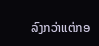ລົງກວ່າແຕ່ກອ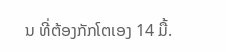ນ ທີ່ຕ້ອງກັກໂຕເອງ 14 ມື້.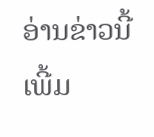ອ່ານຂ່າວນີ້ເພີ້ມ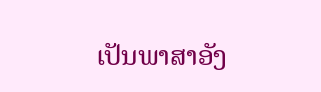ເປັນພາສາອັງ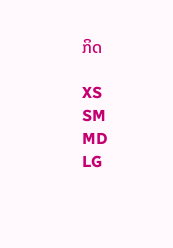ກິດ

XS
SM
MD
LG